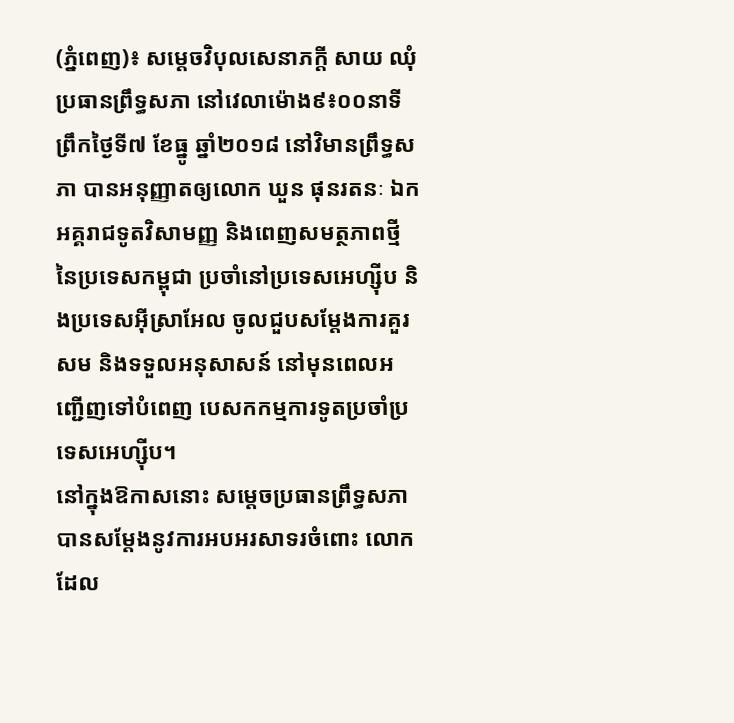(ភ្នំពេញ)៖ សម្តេចវិបុលសេនាភក្តី សាយ ឈុំ ប្រធានព្រឹទ្ធសភា នៅវេលាម៉ោង៩៖០០នាទី ព្រឹកថ្ងៃទី៧ ខែធ្នូ ឆ្នាំ២០១៨ នៅវិមានព្រឹទ្ធសភា បានអនុញ្ញាតឲ្យលោក ឃួន ផុនរតនៈ ឯកអគ្គរាជទូតវិសាមញ្ញ និងពេញសមត្ថភាពថ្មី នៃប្រទេសកម្ពុជា ប្រចាំនៅប្រទេសអេហ្ស៊ីប និងប្រទេសអ៊ីស្រាអែល ចូលជួបសម្តែងការគួរសម និងទទួលអនុសាសន៍ នៅមុនពេលអញ្ជើញទៅបំពេញ បេសកកម្មការទូតប្រចាំប្រទេសអេហ្ស៊ីប។
នៅក្នុងឱកាសនោះ សម្តេចប្រធានព្រឹទ្ធសភា បានសម្តែងនូវការអបអរសាទរចំពោះ លោកដែល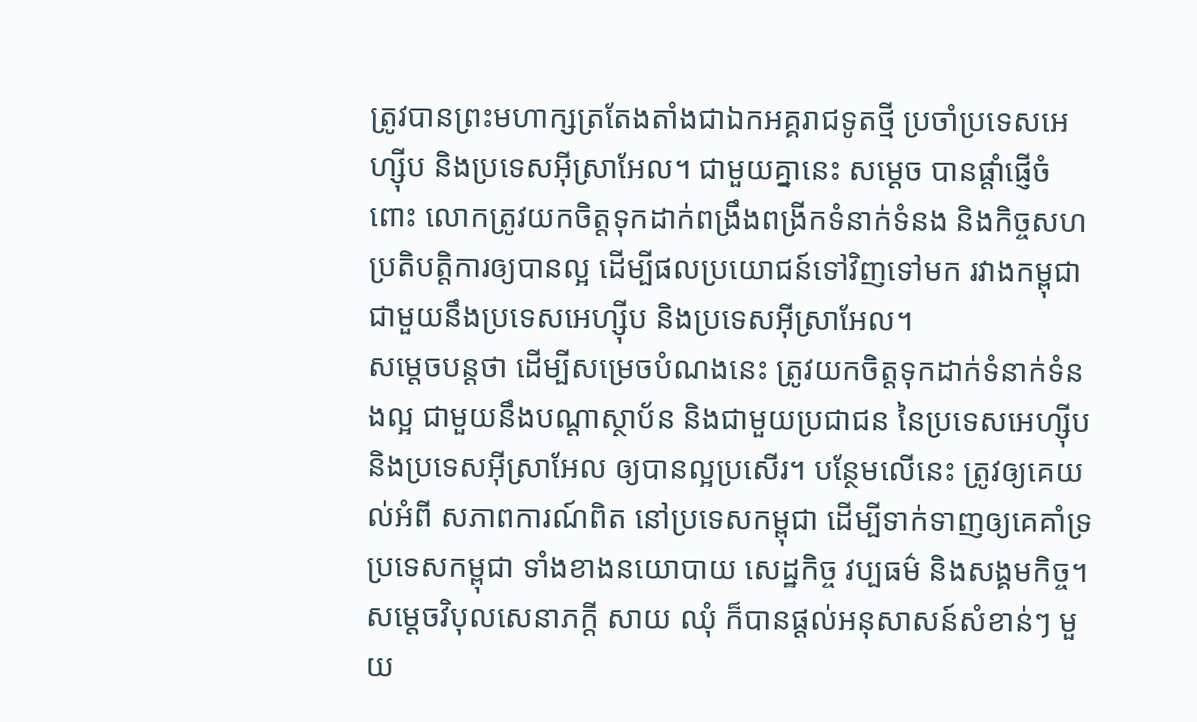ត្រូវបានព្រះមហាក្សត្រតែងតាំងជាឯកអគ្គរាជទូតថ្មី ប្រចាំប្រទេសអេហ្ស៊ីប និងប្រទេសអ៊ីស្រាអែល។ ជាមួយគ្នានេះ សម្តេច បានផ្តាំផ្ញើចំពោះ លោកត្រូវយកចិត្តទុកដាក់ពង្រឹងពង្រីកទំនាក់ទំនង និងកិច្ចសហប្រតិបត្តិការឲ្យបានល្អ ដើម្បីផលប្រយោជន៍ទៅវិញទៅមក រវាងកម្ពុជា ជាមួយនឹងប្រទេសអេហ្ស៊ីប និងប្រទេសអ៊ីស្រាអែល។
សម្តេចបន្ដថា ដើម្បីសម្រេចបំណងនេះ ត្រូវយកចិត្តទុកដាក់ទំនាក់ទំនងល្អ ជាមួយនឹងបណ្តាស្ថាប័ន និងជាមួយប្រជាជន នៃប្រទេសអេហ្ស៊ីប និងប្រទេសអ៊ីស្រាអែល ឲ្យបានល្អប្រសើរ។ បន្ថែមលើនេះ ត្រូវឲ្យគេយល់អំពី សភាពការណ៍ពិត នៅប្រទេសកម្ពុជា ដើម្បីទាក់ទាញឲ្យគេគាំទ្រប្រទេសកម្ពុជា ទាំងខាងនយោបាយ សេដ្ឋកិច្ច វប្បធម៌ និងសង្គមកិច្ច។
សម្តេចវិបុលសេនាភក្តី សាយ ឈុំ ក៏បានផ្តល់អនុសាសន៍សំខាន់ៗ មួយ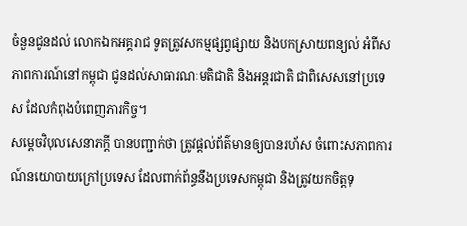ចំនួនជូនដល់ លោកឯកអគ្គរាជ ទូតត្រូវសកម្មផ្សព្វផ្សាយ និងបកស្រាយពន្យល់ អំពីសភាពការណ៍នៅកម្ពុជា ជូនដល់សាធារណៈមតិជាតិ និងអន្តរជាតិ ជាពិសេសនៅប្រទេស ដែលកំពុងបំពេញភារកិច្ច។
សម្តេចវិបុលសេនាភក្តី បានបញ្ជាក់ថា ត្រូវផ្តល់ព័ត៌មានឲ្យបានរហ័ស ចំពោះសភាពការណ៍នយោបាយក្រៅប្រទេស ដែលពាក់ព័ន្ធនឹងប្រទេសកម្ពុជា និងត្រូវយកចិត្តទុ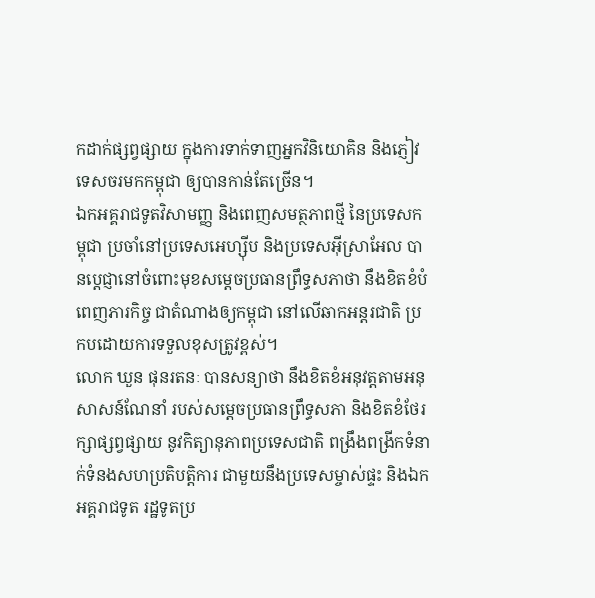កដាក់ផ្សព្វផ្សាយ ក្នុងការទាក់ទាញអ្នកវិនិយោគិន និងភ្ញៀវទេសចរមកកម្ពុជា ឲ្យបានកាន់តែច្រើន។
ឯកអគ្គរាជទូតវិសាមញ្ញ និងពេញសមត្ថភាពថ្មី នៃប្រទេសកម្ពុជា ប្រចាំនៅប្រទេសអេហ្ស៊ីប និងប្រទេសអ៊ីស្រាអែល បានប្តេជ្ញានៅចំពោះមុខសម្តេចប្រធានព្រឹទ្ធសភាថា នឹងខិតខំបំពេញភារកិច្ច ជាតំណាងឲ្យកម្ពុជា នៅលើឆាកអន្តរជាតិ ប្រកបដោយការទទួលខុសត្រូវខ្ពស់។
លោក ឃួន ផុនរតនៈ បានសន្យាថា នឹងខិតខំអនុវត្តតាមអនុសាសន៍ណែនាំ របស់សម្តេចប្រធានព្រឹទ្ធសភា និងខិតខំថែរក្សាផ្សព្វផ្សាយ នូវកិត្យានុភាពប្រទេសជាតិ ពង្រឹងពង្រីកទំនាក់ទំនងសហប្រតិបត្តិការ ជាមួយនឹងប្រទេសម្ចាស់ផ្ទះ និងឯកអគ្គរាជទូត រដ្ឋទូតប្រ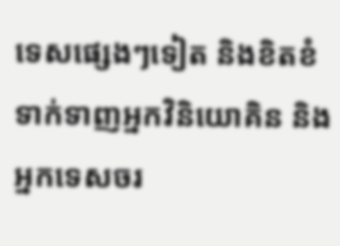ទេសផ្សេងៗទៀត និងខិតខំទាក់ទាញអ្នកវិនិយោគិន និងអ្នកទេសចរ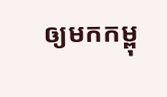ឲ្យមកកម្ពុ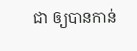ជា ឲ្យបានកាន់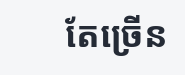តែច្រើន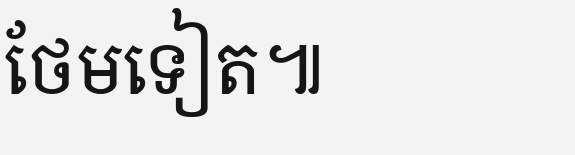ថែមទៀត៕